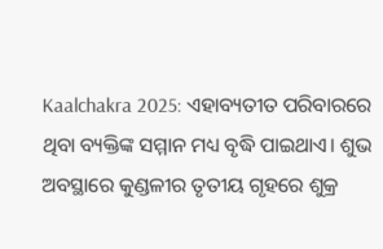Kaalchakra 2025: ଏହାବ୍ୟତୀତ ପରିବାରରେ ଥିବା ବ୍ୟକ୍ତିଙ୍କ ସମ୍ମାନ ମଧ୍ୟ ବୃଦ୍ଧି ପାଇଥାଏ। ଶୁଭ ଅବସ୍ଥାରେ କୁଣ୍ଡଳୀର ତୃତୀୟ ଗୃହରେ ଶୁକ୍ର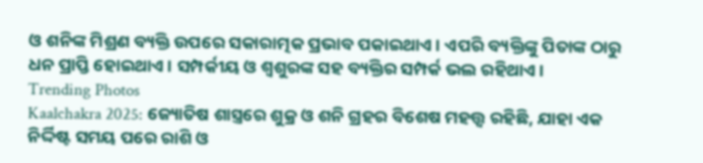ଓ ଶନିଙ୍କ ମିଶ୍ରଣ ବ୍ୟକ୍ତି ଉପରେ ସକାରାତ୍ମକ ପ୍ରଭାବ ପକାଇଥାଏ। ଏପରି ବ୍ୟକ୍ତିଙ୍କୁ ପିତାଙ୍କ ଠାରୁ ଧନ ପ୍ରାପ୍ତି ହୋଇଥାଏ। ସମ୍ପର୍କୀୟ ଓ ଶ୍ୱଶୁରଙ୍କ ସହ ବ୍ୟକ୍ତିର ସମ୍ପର୍କ ଭଲ ରହିଥାଏ।
Trending Photos
Kaalchakra 2025: ଜ୍ୟୋତିଷ ଶାସ୍ତ୍ରରେ ଶୁକ୍ର ଓ ଶନି ଗ୍ରହର ବିଶେଷ ମହତ୍ତ୍ୱ ରହିଛି, ଯାହା ଏକ ନିର୍ଦ୍ଦିଷ୍ଟ ସମୟ ପରେ ରାଶି ଓ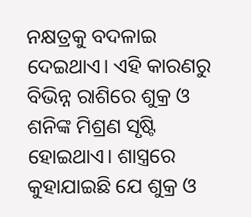ନକ୍ଷତ୍ରକୁ ବଦଳାଇ ଦେଇଥାଏ। ଏହି କାରଣରୁ ବିଭିନ୍ନ ରାଶିରେ ଶୁକ୍ର ଓ ଶନିଙ୍କ ମିଶ୍ରଣ ସୃଷ୍ଟି ହୋଇଥାଏ। ଶାସ୍ତ୍ରରେ କୁହାଯାଇଛି ଯେ ଶୁକ୍ର ଓ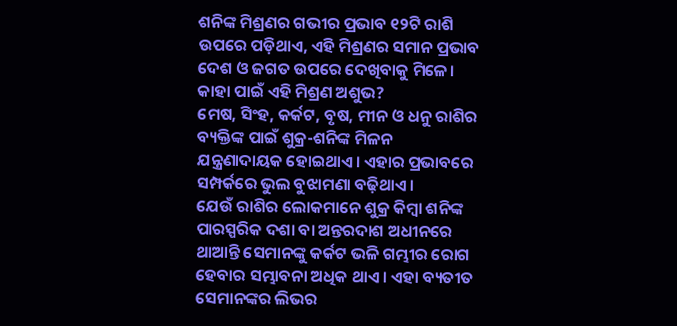ଶନିଙ୍କ ମିଶ୍ରଣର ଗଭୀର ପ୍ରଭାବ ୧୨ଟି ରାଶି ଉପରେ ପଡ଼ିଥାଏ, ଏହି ମିଶ୍ରଣର ସମାନ ପ୍ରଭାବ ଦେଶ ଓ ଜଗତ ଉପରେ ଦେଖିବାକୁ ମିଳେ।
କାହା ପାଇଁ ଏହି ମିଶ୍ରଣ ଅଶୁଭ?
ମେଷ, ସିଂହ, କର୍କଟ, ବୃଷ, ମୀନ ଓ ଧନୁ ରାଶିର ବ୍ୟକ୍ତିଙ୍କ ପାଇଁ ଶୁକ୍ର-ଶନିଙ୍କ ମିଳନ ଯନ୍ତ୍ରଣାଦାୟକ ହୋଇଥାଏ। ଏହାର ପ୍ରଭାବରେ ସମ୍ପର୍କରେ ଭୁଲ ବୁଝାମଣା ବଢ଼ିଥାଏ।
ଯେଉଁ ରାଶିର ଲୋକମାନେ ଶୁକ୍ର କିମ୍ବା ଶନିଙ୍କ ପାରସ୍ପରିକ ଦଶା ବା ଅନ୍ତରଦାଶ ଅଧୀନରେ ଥାଆନ୍ତି ସେମାନଙ୍କୁ କର୍କଟ ଭଳି ଗମ୍ଭୀର ରୋଗ ହେବାର ସମ୍ଭାବନା ଅଧିକ ଥାଏ । ଏହା ବ୍ୟତୀତ ସେମାନଙ୍କର ଲିଭର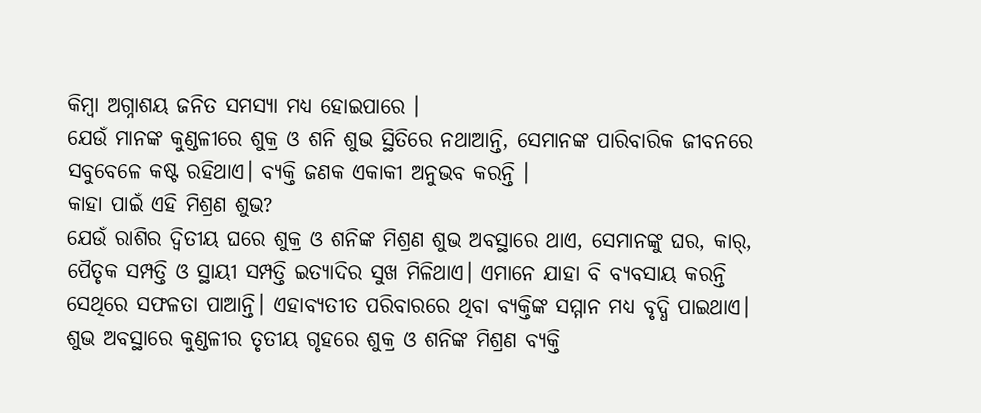କିମ୍ବା ଅଗ୍ନାଶୟ ଜନିତ ସମସ୍ୟା ମଧ୍ୟ ହୋଇପାରେ ।
ଯେଉଁ ମାନଙ୍କ କୁଣ୍ଡଳୀରେ ଶୁକ୍ର ଓ ଶନି ଶୁଭ ସ୍ଥିତିରେ ନଥାଆନ୍ତି, ସେମାନଙ୍କ ପାରିବାରିକ ଜୀବନରେ ସବୁବେଳେ କଷ୍ଟ ରହିଥାଏ। ବ୍ୟକ୍ତି ଜଣକ ଏକାକୀ ଅନୁଭବ କରନ୍ତି ।
କାହା ପାଇଁ ଏହି ମିଶ୍ରଣ ଶୁଭ?
ଯେଉଁ ରାଶିର ଦ୍ବିତୀୟ ଘରେ ଶୁକ୍ର ଓ ଶନିଙ୍କ ମିଶ୍ରଣ ଶୁଭ ଅବସ୍ଥାରେ ଥାଏ, ସେମାନଙ୍କୁ ଘର, କାର୍, ପୈତୃକ ସମ୍ପତ୍ତି ଓ ସ୍ଥାୟୀ ସମ୍ପତ୍ତି ଇତ୍ୟାଦିର ସୁଖ ମିଳିଥାଏ। ଏମାନେ ଯାହା ବି ବ୍ୟବସାୟ କରନ୍ତି ସେଥିରେ ସଫଳତା ପାଆନ୍ତି। ଏହାବ୍ୟତୀତ ପରିବାରରେ ଥିବା ବ୍ୟକ୍ତିଙ୍କ ସମ୍ମାନ ମଧ୍ୟ ବୃଦ୍ଧି ପାଇଥାଏ।
ଶୁଭ ଅବସ୍ଥାରେ କୁଣ୍ଡଳୀର ତୃତୀୟ ଗୃହରେ ଶୁକ୍ର ଓ ଶନିଙ୍କ ମିଶ୍ରଣ ବ୍ୟକ୍ତି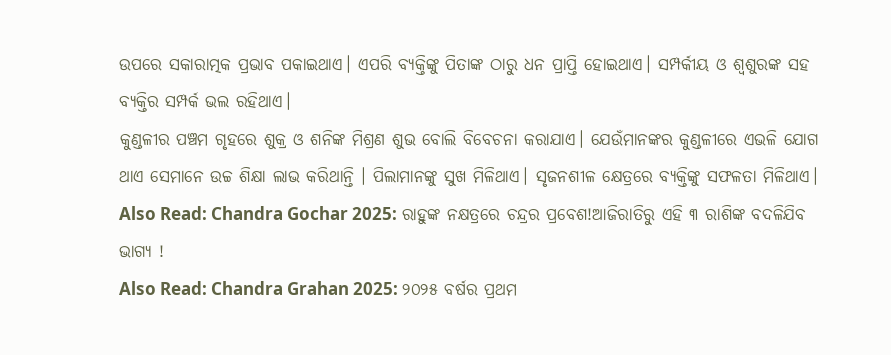ଉପରେ ସକାରାତ୍ମକ ପ୍ରଭାବ ପକାଇଥାଏ। ଏପରି ବ୍ୟକ୍ତିଙ୍କୁ ପିତାଙ୍କ ଠାରୁ ଧନ ପ୍ରାପ୍ତି ହୋଇଥାଏ। ସମ୍ପର୍କୀୟ ଓ ଶ୍ୱଶୁରଙ୍କ ସହ ବ୍ୟକ୍ତିର ସମ୍ପର୍କ ଭଲ ରହିଥାଏ।
କୁଣ୍ଡଳୀର ପଞ୍ଚମ ଗୃହରେ ଶୁକ୍ର ଓ ଶନିଙ୍କ ମିଶ୍ରଣ ଶୁଭ ବୋଲି ବିବେଚନା କରାଯାଏ। ଯେଉଁମାନଙ୍କର କୁଣ୍ଡଳୀରେ ଏଭଳି ଯୋଗ ଥାଏ ସେମାନେ ଉଚ୍ଚ ଶିକ୍ଷା ଲାଭ କରିଥାନ୍ତି । ପିଲାମାନଙ୍କୁ ସୁଖ ମିଳିଥାଏ। ସୃଜନଶୀଳ କ୍ଷେତ୍ରରେ ବ୍ୟକ୍ତିଙ୍କୁ ସଫଳତା ମିଳିଥାଏ।
Also Read: Chandra Gochar 2025: ରାହୁଙ୍କ ନକ୍ଷତ୍ରରେ ଚନ୍ଦ୍ରର ପ୍ରବେଶ!ଆଜିରାତିରୁ ଏହି ୩ ରାଶିଙ୍କ ବଦଳିଯିବ ଭାଗ୍ୟ !
Also Read: Chandra Grahan 2025: ୨୦୨୫ ବର୍ଷର ପ୍ରଥମ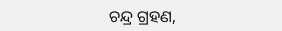ଚନ୍ଦ୍ର ଗ୍ରହଣ,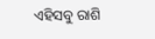ଏହିସବୁ ରାଶି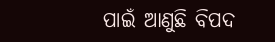ପାଇଁ ଆଣୁଛି ବିପଦ